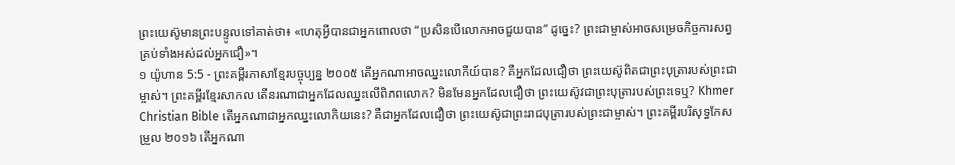ព្រះយេស៊ូមានព្រះបន្ទូលទៅគាត់ថា៖ «ហេតុអ្វីបានជាអ្នកពោលថា “ប្រសិនបើលោកអាចជួយបាន” ដូច្នេះ? ព្រះជាម្ចាស់អាចសម្រេចកិច្ចការសព្វគ្រប់ទាំងអស់ដល់អ្នកជឿ»។
១ យ៉ូហាន 5:5 - ព្រះគម្ពីរភាសាខ្មែរបច្ចុប្បន្ន ២០០៥ តើអ្នកណាអាចឈ្នះលោកីយ៍បាន? គឺអ្នកដែលជឿថា ព្រះយេស៊ូពិតជាព្រះបុត្រារបស់ព្រះជាម្ចាស់។ ព្រះគម្ពីរខ្មែរសាកល តើនរណាជាអ្នកដែលឈ្នះលើពិភពលោក? មិនមែនអ្នកដែលជឿថា ព្រះយេស៊ូវជាព្រះបុត្រារបស់ព្រះទេឬ? Khmer Christian Bible តើអ្នកណាជាអ្នកឈ្នះលោកិយនេះ? គឺជាអ្នកដែលជឿថា ព្រះយេស៊ូជាព្រះរាជបុត្រារបស់ព្រះជាម្ចាស់។ ព្រះគម្ពីរបរិសុទ្ធកែសម្រួល ២០១៦ តើអ្នកណា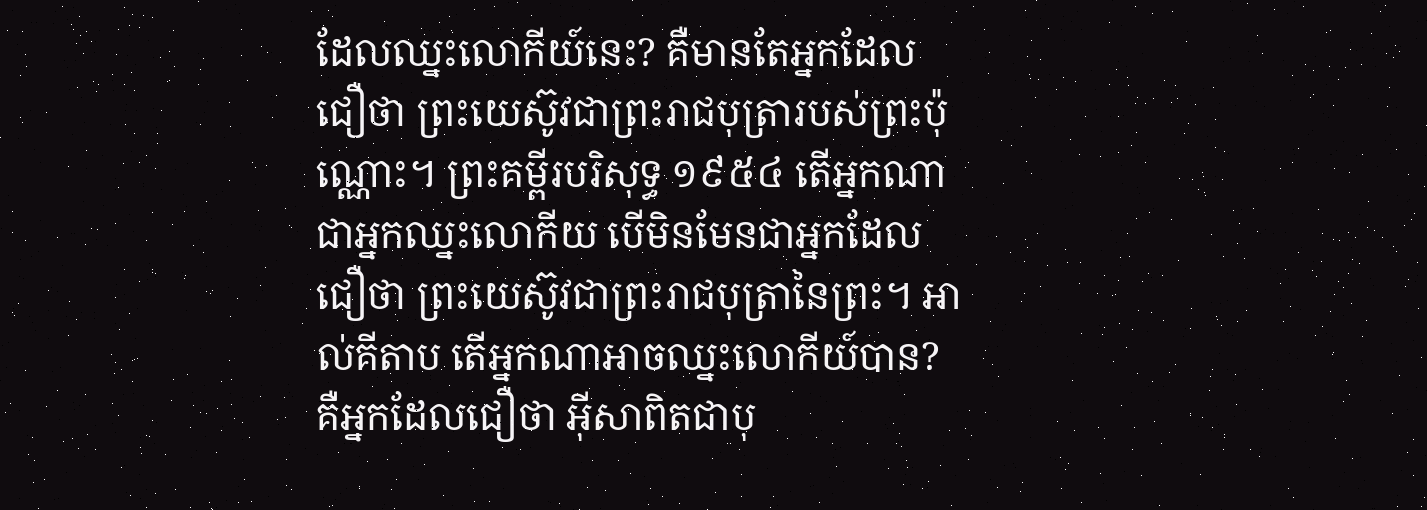ដែលឈ្នះលោកីយ៍នេះ? គឺមានតែអ្នកដែលជឿថា ព្រះយេស៊ូវជាព្រះរាជបុត្រារបស់ព្រះប៉ុណ្ណោះ។ ព្រះគម្ពីរបរិសុទ្ធ ១៩៥៤ តើអ្នកណាជាអ្នកឈ្នះលោកីយ បើមិនមែនជាអ្នកដែលជឿថា ព្រះយេស៊ូវជាព្រះរាជបុត្រានៃព្រះ។ អាល់គីតាប តើអ្នកណាអាចឈ្នះលោកីយ៍បាន? គឺអ្នកដែលជឿថា អ៊ីសាពិតជាបុ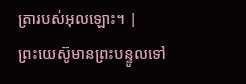ត្រារបស់អុលឡោះ។ |
ព្រះយេស៊ូមានព្រះបន្ទូលទៅ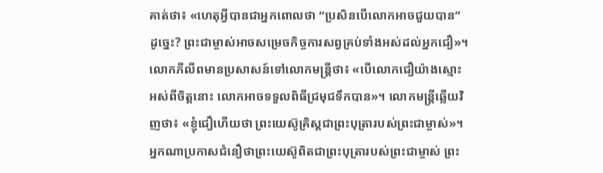គាត់ថា៖ «ហេតុអ្វីបានជាអ្នកពោលថា “ប្រសិនបើលោកអាចជួយបាន” ដូច្នេះ? ព្រះជាម្ចាស់អាចសម្រេចកិច្ចការសព្វគ្រប់ទាំងអស់ដល់អ្នកជឿ»។
លោកភីលីពមានប្រសាសន៍ទៅលោកមន្ត្រីថា៖ «បើលោកជឿយ៉ាងស្មោះអស់ពីចិត្តនោះ លោកអាចទទួលពិធីជ្រមុជទឹកបាន»។ លោកមន្ត្រីឆ្លើយវិញថា៖ «ខ្ញុំជឿហើយថា ព្រះយេស៊ូគ្រិស្តជាព្រះបុត្រារបស់ព្រះជាម្ចាស់»។
អ្នកណាប្រកាសជំនឿថាព្រះយេស៊ូពិតជាព្រះបុត្រារបស់ព្រះជាម្ចាស់ ព្រះ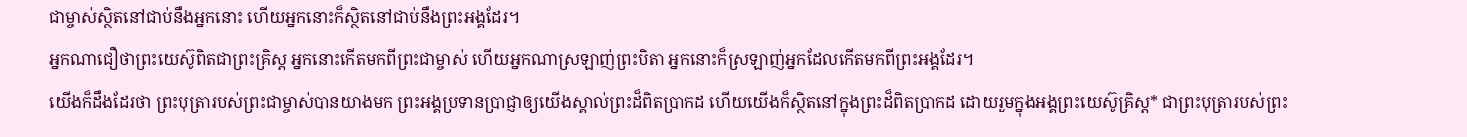ជាម្ចាស់ស្ថិតនៅជាប់នឹងអ្នកនោះ ហើយអ្នកនោះក៏ស្ថិតនៅជាប់នឹងព្រះអង្គដែរ។
អ្នកណាជឿថាព្រះយេស៊ូពិតជាព្រះគ្រិស្ត អ្នកនោះកើតមកពីព្រះជាម្ចាស់ ហើយអ្នកណាស្រឡាញ់ព្រះបិតា អ្នកនោះក៏ស្រឡាញ់អ្នកដែលកើតមកពីព្រះអង្គដែរ។
យើងក៏ដឹងដែរថា ព្រះបុត្រារបស់ព្រះជាម្ចាស់បានយាងមក ព្រះអង្គប្រទានប្រាជ្ញាឲ្យយើងស្គាល់ព្រះដ៏ពិតប្រាកដ ហើយយើងក៏ស្ថិតនៅក្នុងព្រះដ៏ពិតប្រាកដ ដោយរួមក្នុងអង្គព្រះយេស៊ូគ្រិស្ត* ជាព្រះបុត្រារបស់ព្រះ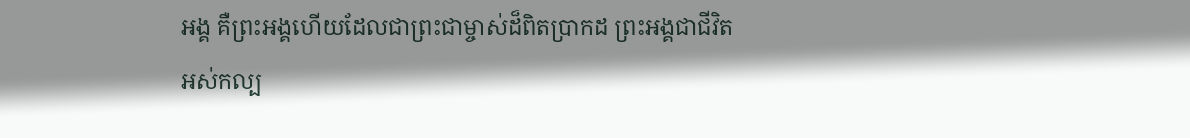អង្គ គឺព្រះអង្គហើយដែលជាព្រះជាម្ចាស់ដ៏ពិតប្រាកដ ព្រះអង្គជាជីវិតអស់កល្ប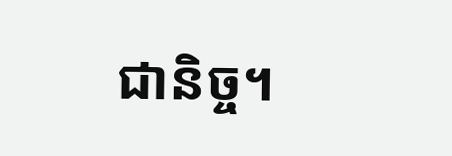ជានិច្ច។